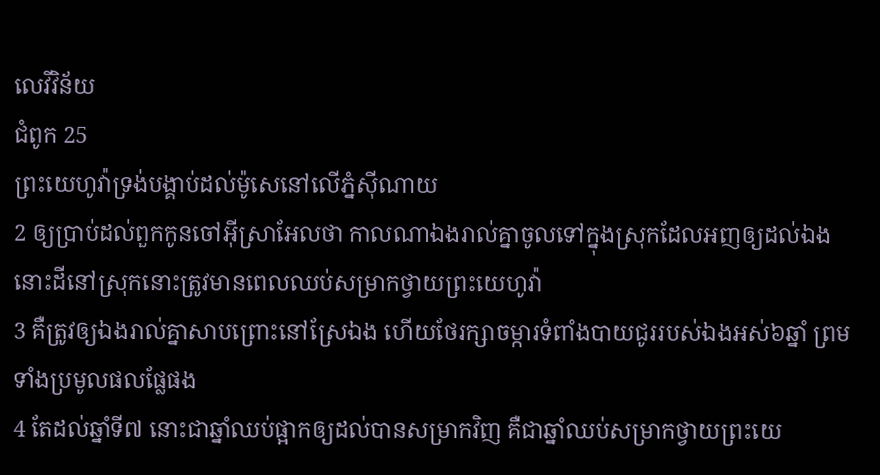លេវីវិន័យ
ជំពូក 25
ព្រះយេហូវ៉ាទ្រង់បង្គាប់ដល់ម៉ូសេនៅលើភ្នំស៊ីណាយ
2 ឲ្យប្រាប់ដល់ពួកកូនចៅអ៊ីស្រាអែលថា កាលណាឯងរាល់គ្នាចូលទៅក្នុងស្រុកដែលអញឲ្យដល់ឯង នោះដីនៅស្រុកនោះត្រូវមានពេលឈប់សម្រាកថ្វាយព្រះយេហូវ៉ា
3 គឺត្រូវឲ្យឯងរាល់គ្នាសាបព្រោះនៅស្រែឯង ហើយថែរក្សាចម្ការទំពាំងបាយជូររបស់ឯងអស់៦ឆ្នាំ ព្រមទាំងប្រមូលផលផ្លែផង
4 តែដល់ឆ្នាំទី៧ នោះជាឆ្នាំឈប់ផ្អាកឲ្យដល់បានសម្រាកវិញ គឺជាឆ្នាំឈប់សម្រាកថ្វាយព្រះយេ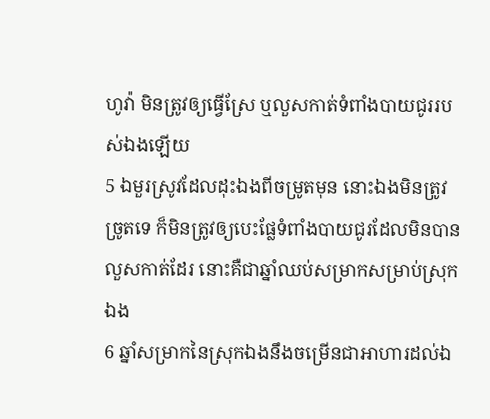ហូវ៉ា មិនត្រូវឲ្យធ្វើស្រែ ឬលួសកាត់ទំពាំងបាយជូររបស់ឯងឡើយ
5 ឯមួរស្រូវដែលដុះឯងពីចម្រូតមុន នោះឯងមិនត្រូវច្រូតទេ ក៏មិនត្រូវឲ្យបេះផ្លែទំពាំងបាយជូរដែលមិនបានលួសកាត់ដែរ នោះគឺជាឆ្នាំឈប់សម្រាកសម្រាប់ស្រុកឯង
6 ឆ្នាំសម្រាកនៃស្រុកឯងនឹងចម្រើនជាអាហារដល់ឯ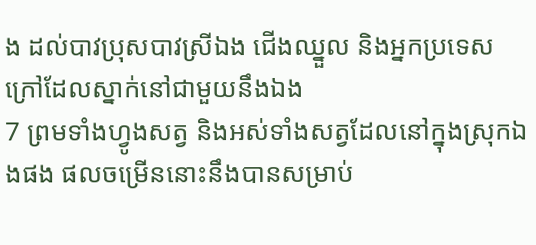ង ដល់បាវប្រុសបាវស្រីឯង ជើងឈ្នួល និងអ្នកប្រទេសក្រៅដែលស្នាក់នៅជាមួយនឹងឯង
7 ព្រមទាំងហ្វូងសត្វ និងអស់ទាំងសត្វដែលនៅក្នុងស្រុកឯងផង ផលចម្រើននោះនឹងបានសម្រាប់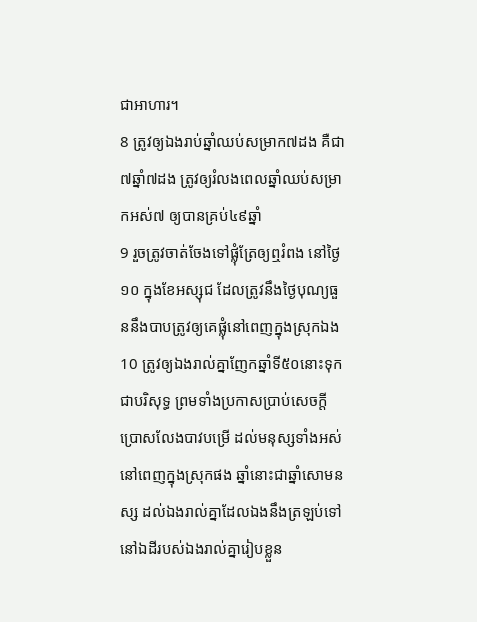ជាអាហារ។
8 ត្រូវឲ្យឯងរាប់ឆ្នាំឈប់សម្រាក៧ដង គឺជា៧ឆ្នាំ៧ដង ត្រូវឲ្យរំលងពេលឆ្នាំឈប់សម្រាកអស់៧ ឲ្យបានគ្រប់៤៩ឆ្នាំ
9 រួចត្រូវចាត់ចែងទៅផ្លុំត្រែឲ្យឮរំពង នៅថ្ងៃ១០ ក្នុងខែអស្សុជ ដែលត្រូវនឹងថ្ងៃបុណ្យធួននឹងបាបត្រូវឲ្យគេផ្លុំនៅពេញក្នុងស្រុកឯង
10 ត្រូវឲ្យឯងរាល់គ្នាញែកឆ្នាំទី៥០នោះទុកជាបរិសុទ្ធ ព្រមទាំងប្រកាសប្រាប់សេចក្ដីប្រោសលែងបាវបម្រើ ដល់មនុស្សទាំងអស់នៅពេញក្នុងស្រុកផង ឆ្នាំនោះជាឆ្នាំសោមនស្ស ដល់ឯងរាល់គ្នាដែលឯងនឹងត្រឡប់ទៅនៅឯដីរបស់ឯងរាល់គ្នារៀបខ្លួន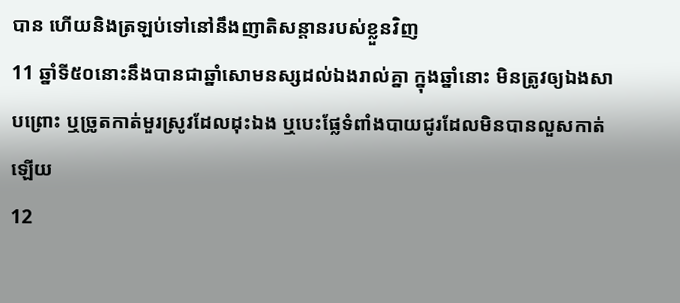បាន ហើយនិងត្រឡប់ទៅនៅនឹងញាតិសន្តានរបស់ខ្លួនវិញ
11 ឆ្នាំទី៥០នោះនឹងបានជាឆ្នាំសោមនស្សដល់ឯងរាល់គ្នា ក្នុងឆ្នាំនោះ មិនត្រូវឲ្យឯងសាបព្រោះ ឬច្រូតកាត់មួរស្រូវដែលដុះឯង ឬបេះផ្លែទំពាំងបាយជូរដែលមិនបានលួសកាត់ឡើយ
12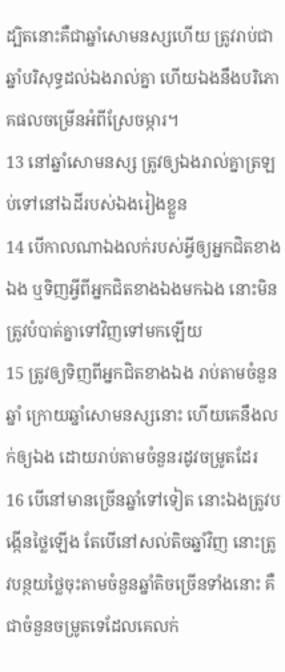ដ្បិតនោះគឺជាឆ្នាំសោមនស្សហើយ ត្រូវរាប់ជាឆ្នាំបរិសុទ្ធដល់ឯងរាល់គ្នា ហើយឯងនឹងបរិភោគផលចម្រើនអំពីស្រែចម្ការ។
13 នៅឆ្នាំសោមនស្ស ត្រូវឲ្យឯងរាល់គ្នាត្រឡប់ទៅនៅឯដីរបស់ឯងរៀងខ្លួន
14 បើកាលណាឯងលក់របស់អ្វីឲ្យអ្នកជិតខាងឯង ឬទិញអ្វីពីអ្នកជិតខាងឯងមកឯង នោះមិនត្រូវបំបាត់គ្នាទៅវិញទៅមកឡើយ
15 ត្រូវឲ្យទិញពីអ្នកជិតខាងឯង រាប់តាមចំនួនឆ្នាំ ក្រោយឆ្នាំសោមនស្សនោះ ហើយគេនឹងលក់ឲ្យឯង ដោយរាប់តាមចំនួនរដូវចម្រូតដែរ
16 បើនៅមានច្រើនឆ្នាំទៅទៀត នោះឯងត្រូវបង្កើនថ្លៃឡើង តែបើនៅសល់តិចឆ្នាំវិញ នោះត្រូវបន្ថយថ្លៃចុះតាមចំនួនឆ្នាំតិចច្រើនទាំងនោះ គឺជាចំនួនចម្រូតទេដែលគេលក់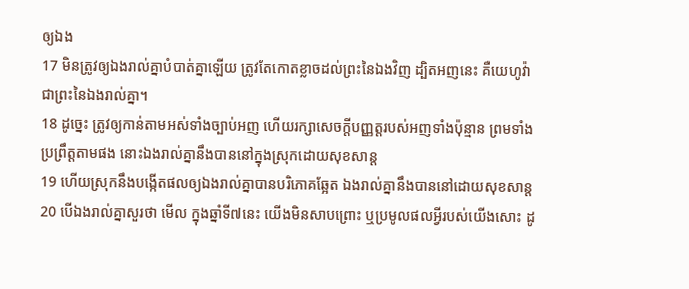ឲ្យឯង
17 មិនត្រូវឲ្យឯងរាល់គ្នាបំបាត់គ្នាឡើយ ត្រូវតែកោតខ្លាចដល់ព្រះនៃឯងវិញ ដ្បិតអញនេះ គឺយេហូវ៉ា ជាព្រះនៃឯងរាល់គ្នា។
18 ដូច្នេះ ត្រូវឲ្យកាន់តាមអស់ទាំងច្បាប់អញ ហើយរក្សាសេចក្ដីបញ្ញត្តរបស់អញទាំងប៉ុន្មាន ព្រមទាំងប្រព្រឹត្តតាមផង នោះឯងរាល់គ្នានឹងបាននៅក្នុងស្រុកដោយសុខសាន្ត
19 ហើយស្រុកនឹងបង្កើតផលឲ្យឯងរាល់គ្នាបានបរិភោគឆ្អែត ឯងរាល់គ្នានឹងបាននៅដោយសុខសាន្ត
20 បើឯងរាល់គ្នាសួរថា មើល ក្នុងឆ្នាំទី៧នេះ យើងមិនសាបព្រោះ ឬប្រមូលផលអ្វីរបស់យើងសោះ ដូ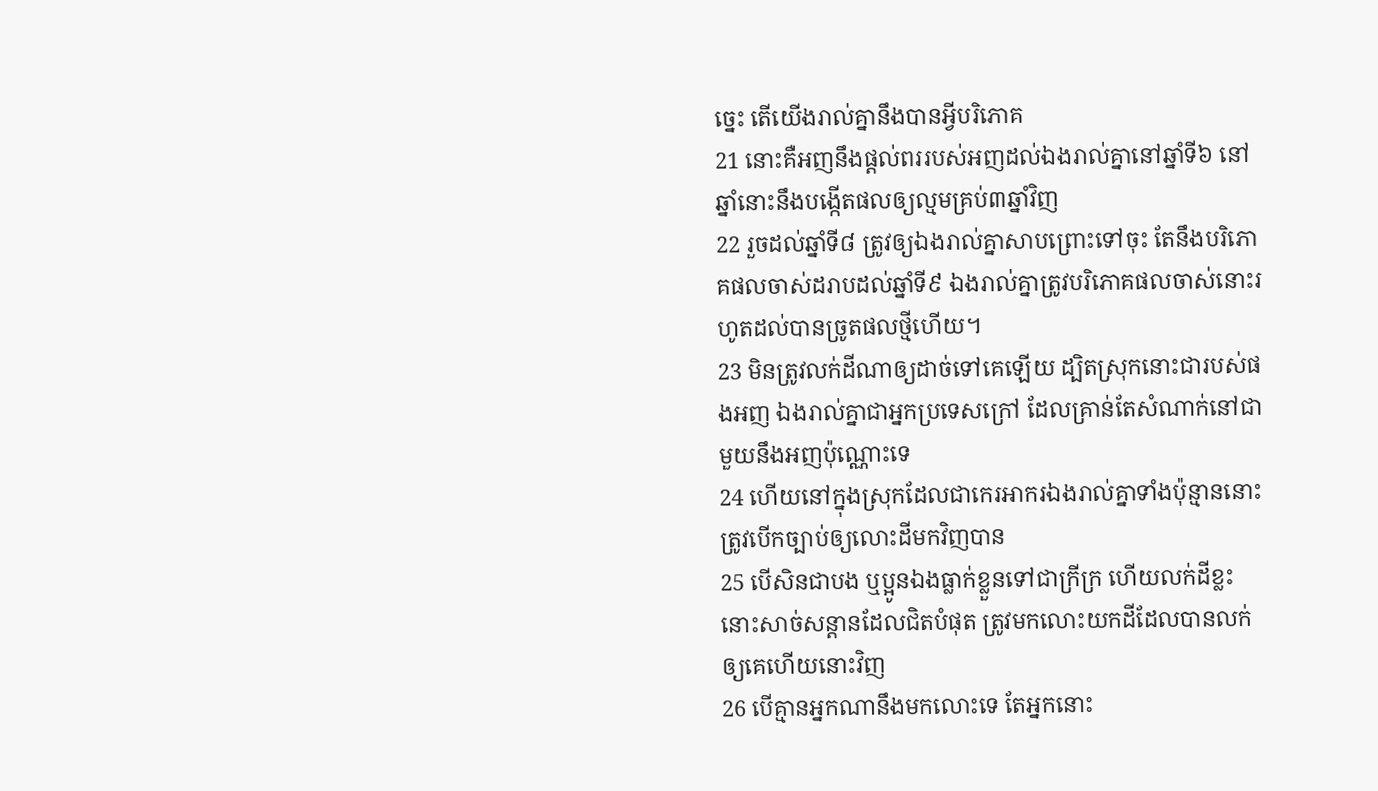ច្នេះ តើយើងរាល់គ្នានឹងបានអ្វីបរិភោគ
21 នោះគឺអញនឹងផ្តល់ពររបស់អញដល់ឯងរាល់គ្នានៅឆ្នាំទី៦ នៅឆ្នាំនោះនឹងបង្កើតផលឲ្យល្មមគ្រប់៣ឆ្នាំវិញ
22 រួចដល់ឆ្នាំទី៨ ត្រូវឲ្យឯងរាល់គ្នាសាបព្រោះទៅចុះ តែនឹងបរិភោគផលចាស់ដរាបដល់ឆ្នាំទី៩ ឯងរាល់គ្នាត្រូវបរិភោគផលចាស់នោះរហូតដល់បានច្រូតផលថ្មីហើយ។
23 មិនត្រូវលក់ដីណាឲ្យដាច់ទៅគេឡើយ ដ្បិតស្រុកនោះជារបស់ផងអញ ឯងរាល់គ្នាជាអ្នកប្រទេសក្រៅ ដែលគ្រាន់តែសំណាក់នៅជាមួយនឹងអញប៉ុណ្ណោះទេ
24 ហើយនៅក្នុងស្រុកដែលជាកេរអាករឯងរាល់គ្នាទាំងប៉ុន្មាននោះ ត្រូវបើកច្បាប់ឲ្យលោះដីមកវិញបាន
25 បើសិនជាបង ឬប្អូនឯងធ្លាក់ខ្លួនទៅជាក្រីក្រ ហើយលក់ដីខ្លះ នោះសាច់សន្តានដែលជិតបំផុត ត្រូវមកលោះយកដីដែលបានលក់ឲ្យគេហើយនោះវិញ
26 បើគ្មានអ្នកណានឹងមកលោះទេ តែអ្នកនោះ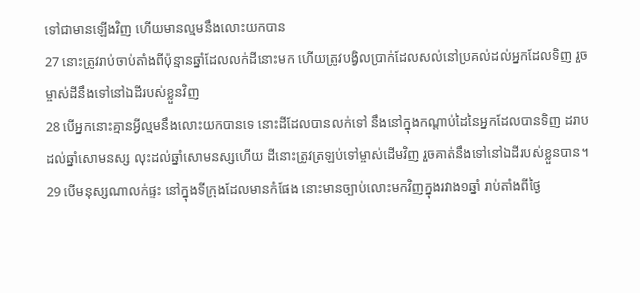ទៅជាមានឡើងវិញ ហើយមានល្មមនឹងលោះយកបាន
27 នោះត្រូវរាប់ចាប់តាំងពីប៉ុន្មានឆ្នាំដែលលក់ដីនោះមក ហើយត្រូវបង្វិលប្រាក់ដែលសល់នៅប្រគល់ដល់អ្នកដែលទិញ រួចម្ចាស់ដីនឹងទៅនៅឯដីរបស់ខ្លួនវិញ
28 បើអ្នកនោះគ្មានអ្វីល្មមនឹងលោះយកបានទេ នោះដីដែលបានលក់ទៅ នឹងនៅក្នុងកណ្តាប់ដៃនៃអ្នកដែលបានទិញ ដរាបដល់ឆ្នាំសោមនស្ស លុះដល់ឆ្នាំសោមនស្សហើយ ដីនោះត្រូវត្រឡប់ទៅម្ចាស់ដើមវិញ រួចគាត់នឹងទៅនៅឯដីរបស់ខ្លួនបាន។
29 បើមនុស្សណាលក់ផ្ទះ នៅក្នុងទីក្រុងដែលមានកំផែង នោះមានច្បាប់លោះមកវិញក្នុងរវាង១ឆ្នាំ រាប់តាំងពីថ្ងៃ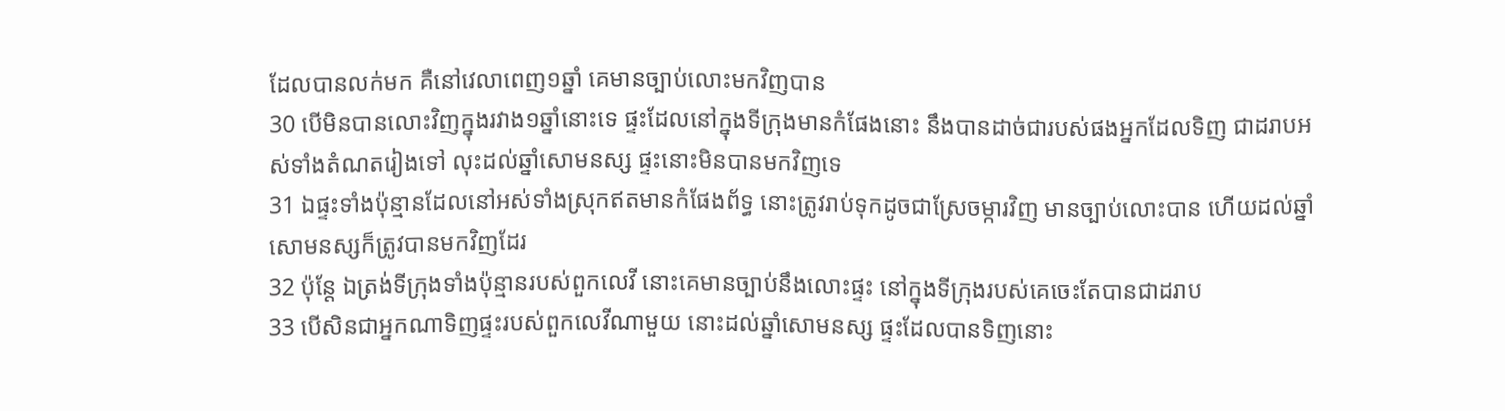ដែលបានលក់មក គឺនៅវេលាពេញ១ឆ្នាំ គេមានច្បាប់លោះមកវិញបាន
30 បើមិនបានលោះវិញក្នុងរវាង១ឆ្នាំនោះទេ ផ្ទះដែលនៅក្នុងទីក្រុងមានកំផែងនោះ នឹងបានដាច់ជារបស់ផងអ្នកដែលទិញ ជាដរាបអស់ទាំងតំណតរៀងទៅ លុះដល់ឆ្នាំសោមនស្ស ផ្ទះនោះមិនបានមកវិញទេ
31 ឯផ្ទះទាំងប៉ុន្មានដែលនៅអស់ទាំងស្រុកឥតមានកំផែងព័ទ្ធ នោះត្រូវរាប់ទុកដូចជាស្រែចម្ការវិញ មានច្បាប់លោះបាន ហើយដល់ឆ្នាំសោមនស្សក៏ត្រូវបានមកវិញដែរ
32 ប៉ុន្តែ ឯត្រង់ទីក្រុងទាំងប៉ុន្មានរបស់ពួកលេវី នោះគេមានច្បាប់នឹងលោះផ្ទះ នៅក្នុងទីក្រុងរបស់គេចេះតែបានជាដរាប
33 បើសិនជាអ្នកណាទិញផ្ទះរបស់ពួកលេវីណាមួយ នោះដល់ឆ្នាំសោមនស្ស ផ្ទះដែលបានទិញនោះ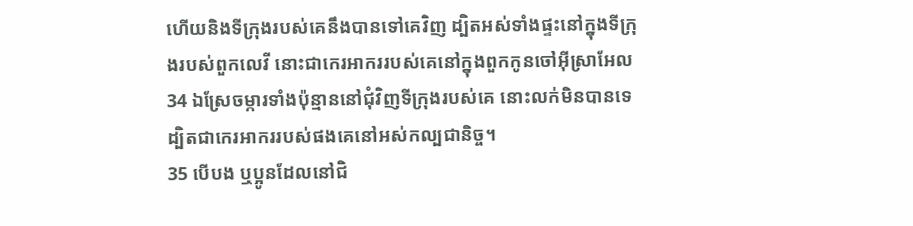ហើយនិងទីក្រុងរបស់គេនឹងបានទៅគេវិញ ដ្បិតអស់ទាំងផ្ទះនៅក្នុងទីក្រុងរបស់ពួកលេវី នោះជាកេរអាកររបស់គេនៅក្នុងពួកកូនចៅអ៊ីស្រាអែល
34 ឯស្រែចម្ការទាំងប៉ុន្មាននៅជុំវិញទីក្រុងរបស់គេ នោះលក់មិនបានទេ ដ្បិតជាកេរអាកររបស់ផងគេនៅអស់កល្បជានិច្ច។
35 បើបង ឬប្អូនដែលនៅជិ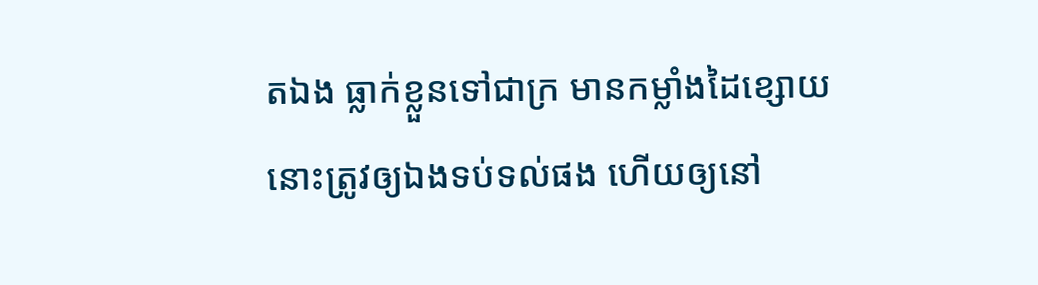តឯង ធ្លាក់ខ្លួនទៅជាក្រ មានកម្លាំងដៃខ្សោយ នោះត្រូវឲ្យឯងទប់ទល់ផង ហើយឲ្យនៅ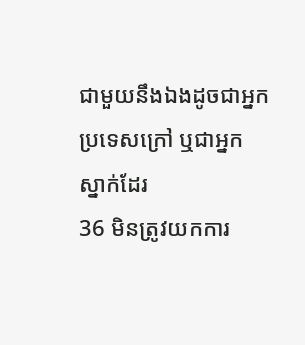ជាមួយនឹងឯងដូចជាអ្នកប្រទេសក្រៅ ឬជាអ្នកស្នាក់ដែរ
36 មិនត្រូវយកការ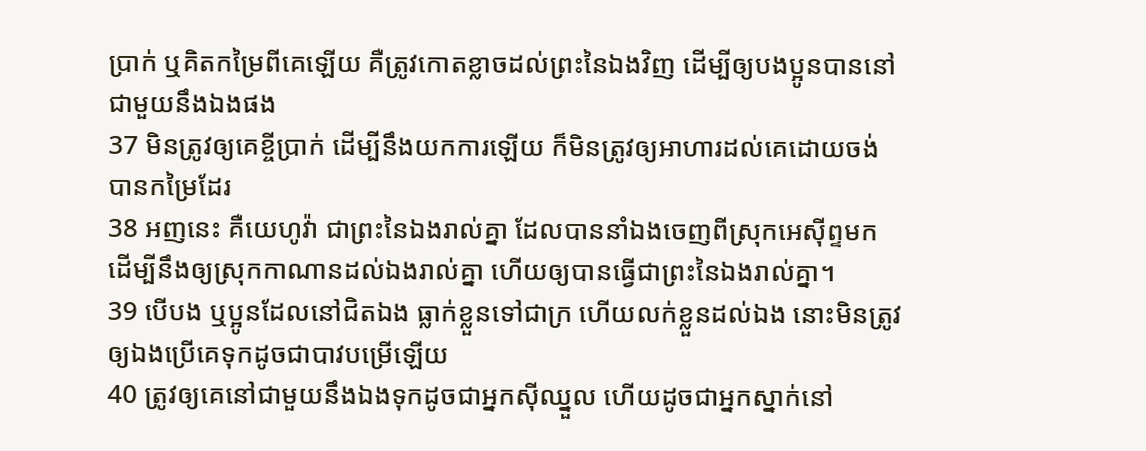ប្រាក់ ឬគិតកម្រៃពីគេឡើយ គឺត្រូវកោតខ្លាចដល់ព្រះនៃឯងវិញ ដើម្បីឲ្យបងប្អូនបាននៅជាមួយនឹងឯងផង
37 មិនត្រូវឲ្យគេខ្ចីប្រាក់ ដើម្បីនឹងយកការឡើយ ក៏មិនត្រូវឲ្យអាហារដល់គេដោយចង់បានកម្រៃដែរ
38 អញនេះ គឺយេហូវ៉ា ជាព្រះនៃឯងរាល់គ្នា ដែលបាននាំឯងចេញពីស្រុកអេស៊ីព្ទមក ដើម្បីនឹងឲ្យស្រុកកាណានដល់ឯងរាល់គ្នា ហើយឲ្យបានធ្វើជាព្រះនៃឯងរាល់គ្នា។
39 បើបង ឬប្អូនដែលនៅជិតឯង ធ្លាក់ខ្លួនទៅជាក្រ ហើយលក់ខ្លួនដល់ឯង នោះមិនត្រូវឲ្យឯងប្រើគេទុកដូចជាបាវបម្រើឡើយ
40 ត្រូវឲ្យគេនៅជាមួយនឹងឯងទុកដូចជាអ្នកស៊ីឈ្នួល ហើយដូចជាអ្នកស្នាក់នៅ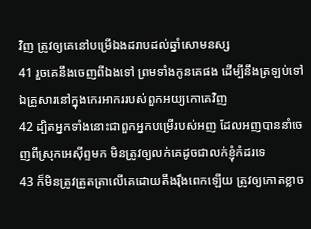វិញ ត្រូវឲ្យគេនៅបម្រើឯងដរាបដល់ឆ្នាំសោមនស្ស
41 រួចគេនឹងចេញពីឯងទៅ ព្រមទាំងកូនគេផង ដើម្បីនឹងត្រឡប់ទៅឯគ្រួសារនៅក្នុងកេរអាកររបស់ពួកអយ្យកោគេវិញ
42 ដ្បិតអ្នកទាំងនោះជាពួកអ្នកបម្រើរបស់អញ ដែលអញបាននាំចេញពីស្រុកអេស៊ីព្ទមក មិនត្រូវឲ្យលក់គេដូចជាលក់ខ្ញុំកំដរទេ
43 ក៏មិនត្រូវត្រួតត្រាលើគេដោយតឹងរ៉ឹងពេកឡើយ ត្រូវឲ្យកោតខ្លាច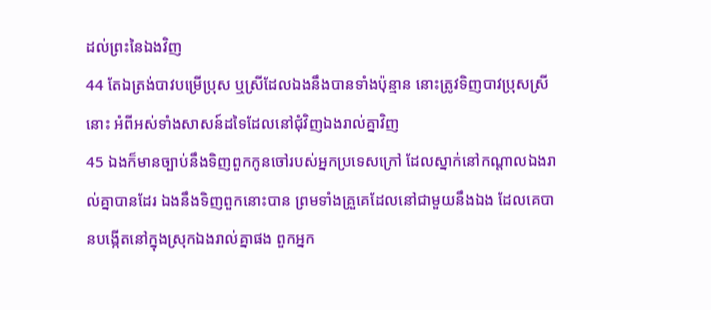ដល់ព្រះនៃឯងវិញ
44 តែឯត្រង់បាវបម្រើប្រុស ឬស្រីដែលឯងនឹងបានទាំងប៉ុន្មាន នោះត្រូវទិញបាវប្រុសស្រីនោះ អំពីអស់ទាំងសាសន៍ដទៃដែលនៅជុំវិញឯងរាល់គ្នាវិញ
45 ឯងក៏មានច្បាប់នឹងទិញពួកកូនចៅរបស់អ្នកប្រទេសក្រៅ ដែលស្នាក់នៅកណ្តាលឯងរាល់គ្នាបានដែរ ឯងនឹងទិញពួកនោះបាន ព្រមទាំងគ្រួគេដែលនៅជាមួយនឹងឯង ដែលគេបានបង្កើតនៅក្នុងស្រុកឯងរាល់គ្នាផង ពួកអ្នក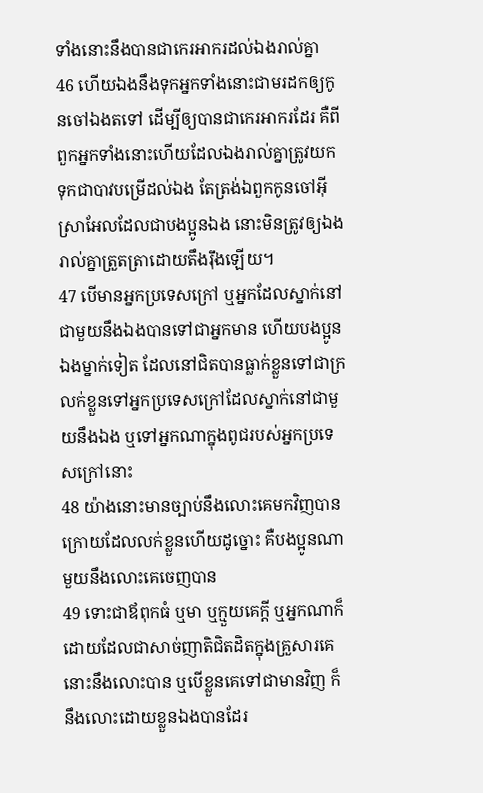ទាំងនោះនឹងបានជាកេរអាករដល់ឯងរាល់គ្នា
46 ហើយឯងនឹងទុកអ្នកទាំងនោះជាមរដកឲ្យកូនចៅឯងតទៅ ដើម្បីឲ្យបានជាកេរអាករដែរ គឺពីពួកអ្នកទាំងនោះហើយដែលឯងរាល់គ្នាត្រូវយកទុកជាបាវបម្រើដល់ឯង តែត្រង់ឯពួកកូនចៅអ៊ីស្រាអែលដែលជាបងប្អូនឯង នោះមិនត្រូវឲ្យឯងរាល់គ្នាត្រួតត្រាដោយតឹងរ៉ឹងឡើយ។
47 បើមានអ្នកប្រទេសក្រៅ ឬអ្នកដែលស្នាក់នៅជាមួយនឹងឯងបានទៅជាអ្នកមាន ហើយបងប្អូនឯងម្នាក់ទៀត ដែលនៅជិតបានធ្លាក់ខ្លួនទៅជាក្រ លក់ខ្លួនទៅអ្នកប្រទេសក្រៅដែលស្នាក់នៅជាមួយនឹងឯង ឬទៅអ្នកណាក្នុងពូជរបស់អ្នកប្រទេសក្រៅនោះ
48 យ៉ាងនោះមានច្បាប់នឹងលោះគេមកវិញបាន ក្រោយដែលលក់ខ្លួនហើយដូច្នោះ គឺបងប្អូនណាមួយនឹងលោះគេចេញបាន
49 ទោះជាឪពុកធំ ឬមា ឬក្មួយគេក្តី ឬអ្នកណាក៏ដោយដែលជាសាច់ញាតិជិតដិតក្នុងគ្រួសារគេ នោះនឹងលោះបាន ឬបើខ្លួនគេទៅជាមានវិញ ក៏នឹងលោះដោយខ្លួនឯងបានដែរ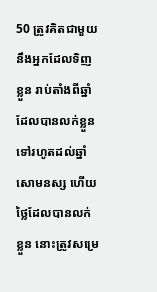50 ត្រូវគិតជាមួយនឹងអ្នកដែលទិញខ្លួន រាប់តាំងពីឆ្នាំដែលបានលក់ខ្លួនទៅរហូតដល់ឆ្នាំសោមនស្ស ហើយថ្លៃដែលបានលក់ខ្លួន នោះត្រូវសម្រេ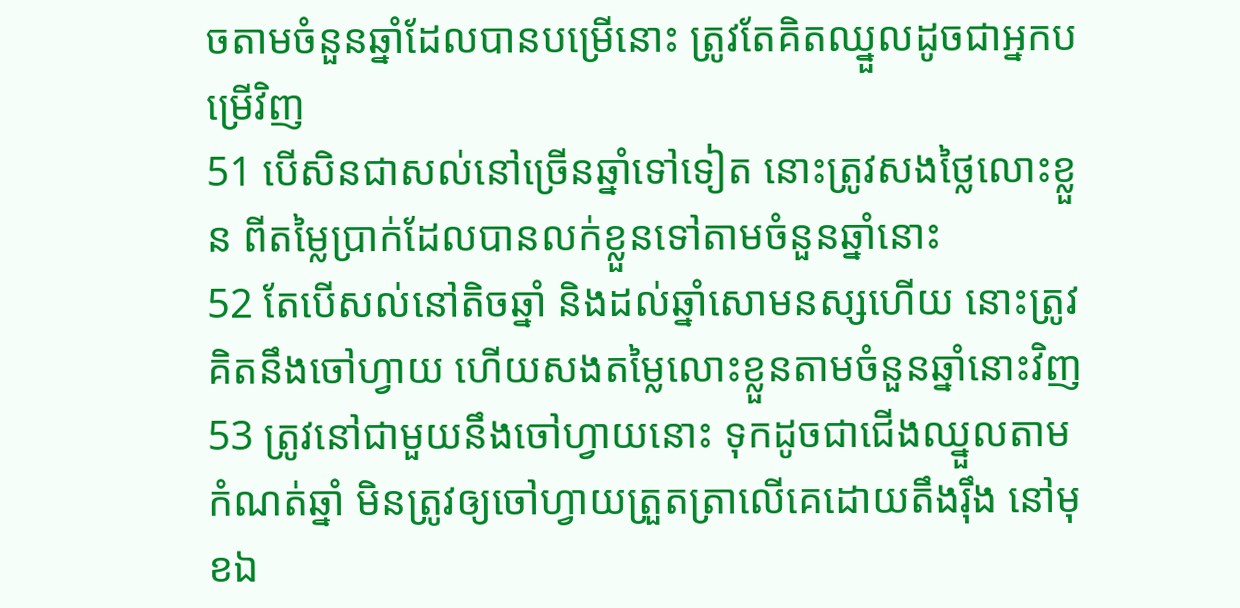ចតាមចំនួនឆ្នាំដែលបានបម្រើនោះ ត្រូវតែគិតឈ្នួលដូចជាអ្នកបម្រើវិញ
51 បើសិនជាសល់នៅច្រើនឆ្នាំទៅទៀត នោះត្រូវសងថ្លៃលោះខ្លួន ពីតម្លៃប្រាក់ដែលបានលក់ខ្លួនទៅតាមចំនួនឆ្នាំនោះ
52 តែបើសល់នៅតិចឆ្នាំ និងដល់ឆ្នាំសោមនស្សហើយ នោះត្រូវគិតនឹងចៅហ្វាយ ហើយសងតម្លៃលោះខ្លួនតាមចំនួនឆ្នាំនោះវិញ
53 ត្រូវនៅជាមួយនឹងចៅហ្វាយនោះ ទុកដូចជាជើងឈ្នួលតាមកំណត់ឆ្នាំ មិនត្រូវឲ្យចៅហ្វាយត្រួតត្រាលើគេដោយតឹងរ៉ឹង នៅមុខឯ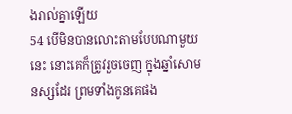ងរាល់គ្នាឡើយ
54 បើមិនបានលោះតាមបែបណាមួយនេះ នោះគេក៏ត្រូវរួចចេញ ក្នុងឆ្នាំសោមនស្សដែរ ព្រមទាំងកូនគេផង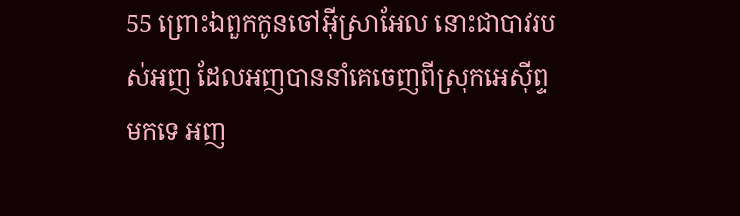55 ព្រោះឯពួកកូនចៅអ៊ីស្រាអែល នោះជាបាវរបស់អញ ដែលអញបាននាំគេចេញពីស្រុកអេស៊ីព្ទមកទេ អញ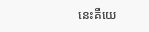នេះគឺយេ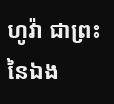ហូវ៉ា ជាព្រះនៃឯង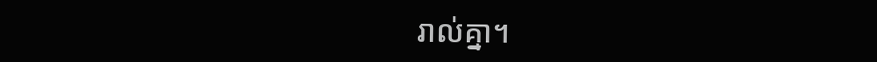រាល់គ្នា។